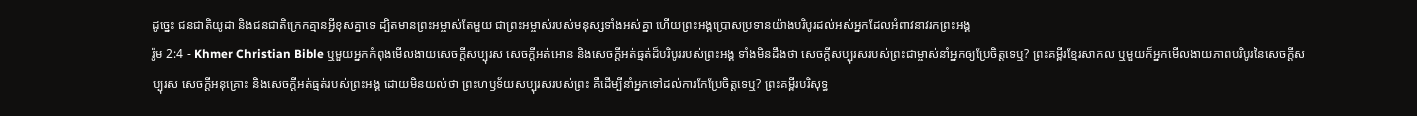ដូច្នេះ ជនជាតិយូដា និងជនជាតិក្រេកគ្មានអ្វីខុសគ្នាទេ ដ្បិតមានព្រះអម្ចាស់តែមួយ ជាព្រះអម្ចាស់របស់មនុស្សទាំងអស់គ្នា ហើយព្រះអង្គប្រោសប្រទានយ៉ាងបរិបូរដល់អស់អ្នកដែលអំពាវនាវរកព្រះអង្គ
រ៉ូម 2:4 - Khmer Christian Bible ឬមួយអ្នកកំពុងមើលងាយសេចក្ដីសប្បុរស សេចក្ដីអត់អោន និងសេចក្ដីអត់ធ្មត់ដ៏បរិបូររបស់ព្រះអង្គ ទាំងមិនដឹងថា សេចក្ដីសប្បុរសរបស់ព្រះជាម្ចាស់នាំអ្នកឲ្យប្រែចិត្តទេឬ? ព្រះគម្ពីរខ្មែរសាកល ឬមួយក៏អ្នកមើលងាយភាពបរិបូរនៃសេចក្ដីសប្បុរស សេចក្ដីអនុគ្រោះ និងសេចក្ដីអត់ធ្មត់របស់ព្រះអង្គ ដោយមិនយល់ថា ព្រះហឫទ័យសប្បុរសរបស់ព្រះ គឺដើម្បីនាំអ្នកទៅដល់ការកែប្រែចិត្តទេឬ? ព្រះគម្ពីរបរិសុទ្ធ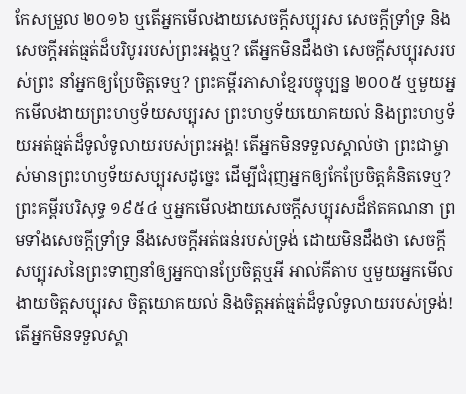កែសម្រួល ២០១៦ ឬតើអ្នកមើលងាយសេចក្តីសប្បុរស សេចក្តីទ្រាំទ្រ និងសេចក្តីអត់ធ្មត់ដ៏បរិបូររបស់ព្រះអង្គឬ? តើអ្នកមិនដឹងថា សេចក្តីសប្បុរសរបស់ព្រះ នាំអ្នកឲ្យប្រែចិត្តទេឬ? ព្រះគម្ពីរភាសាខ្មែរបច្ចុប្បន្ន ២០០៥ ឬមួយអ្នកមើលងាយព្រះហឫទ័យសប្បុរស ព្រះហឫទ័យយោគយល់ និងព្រះហឫទ័យអត់ធ្មត់ដ៏ទូលំទូលាយរបស់ព្រះអង្គ! តើអ្នកមិនទទួលស្គាល់ថា ព្រះជាម្ចាស់មានព្រះហឫទ័យសប្បុរសដូច្នេះ ដើម្បីជំរុញអ្នកឲ្យកែប្រែចិត្តគំនិតទេឬ? ព្រះគម្ពីរបរិសុទ្ធ ១៩៥៤ ឬអ្នកមើលងាយសេចក្ដីសប្បុរសដ៏ឥតគណនា ព្រមទាំងសេចក្ដីទ្រាំទ្រ នឹងសេចក្ដីអត់ធន់របស់ទ្រង់ ដោយមិនដឹងថា សេចក្ដីសប្បុរសនៃព្រះទាញនាំឲ្យអ្នកបានប្រែចិត្តឬអី អាល់គីតាប ឬមួយអ្នកមើលងាយចិត្តសប្បុរស ចិត្តយោគយល់ និងចិត្តអត់ធ្មត់ដ៏ទូលំទូលាយរបស់ទ្រង់! តើអ្នកមិនទទួលស្គា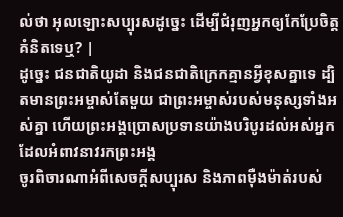ល់ថា អុលឡោះសប្បុរសដូច្នេះ ដើម្បីជំរុញអ្នកឲ្យកែប្រែចិត្ដគំនិតទេឬ? |
ដូច្នេះ ជនជាតិយូដា និងជនជាតិក្រេកគ្មានអ្វីខុសគ្នាទេ ដ្បិតមានព្រះអម្ចាស់តែមួយ ជាព្រះអម្ចាស់របស់មនុស្សទាំងអស់គ្នា ហើយព្រះអង្គប្រោសប្រទានយ៉ាងបរិបូរដល់អស់អ្នកដែលអំពាវនាវរកព្រះអង្គ
ចូរពិចារណាអំពីសេចក្ដីសប្បុរស និងភាពម៉ឺងម៉ាត់របស់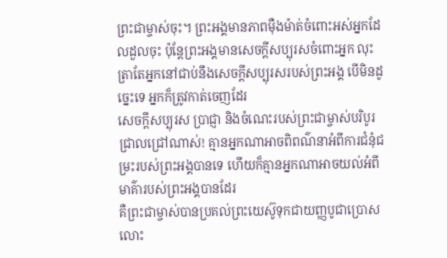ព្រះជាម្ចាស់ចុះ។ ព្រះអង្គមានភាពម៉ឺងម៉ាត់ចំពោះអស់អ្នកដែលដួលចុះ ប៉ុន្ដែព្រះអង្គមានសេចក្ដីសប្បុរសចំពោះអ្នក លុះត្រាតែអ្នកនៅជាប់នឹងសេចក្ដីសប្បុរសរបស់ព្រះអង្គ បើមិនដូច្នេះទេ អ្នកក៏ត្រូវកាត់ចេញដែរ
សេចក្ដីសប្បុរស ប្រាជ្ញា និងចំណេះរបស់ព្រះជាម្ចាស់បរិបូរ ជ្រាលជ្រៅណាស់! គ្មានអ្នកណាអាចពិពណ៌នាអំពីការជំនុំជម្រះរបស់ព្រះអង្គបានទេ ហើយក៏គ្មានអ្នកណាអាចយល់អំពីមាគ៌ារបស់ព្រះអង្គបានដែរ
គឺព្រះជាម្ចាស់បានប្រគល់ព្រះយេស៊ូទុកជាយញ្ញបូជាប្រោសលោះ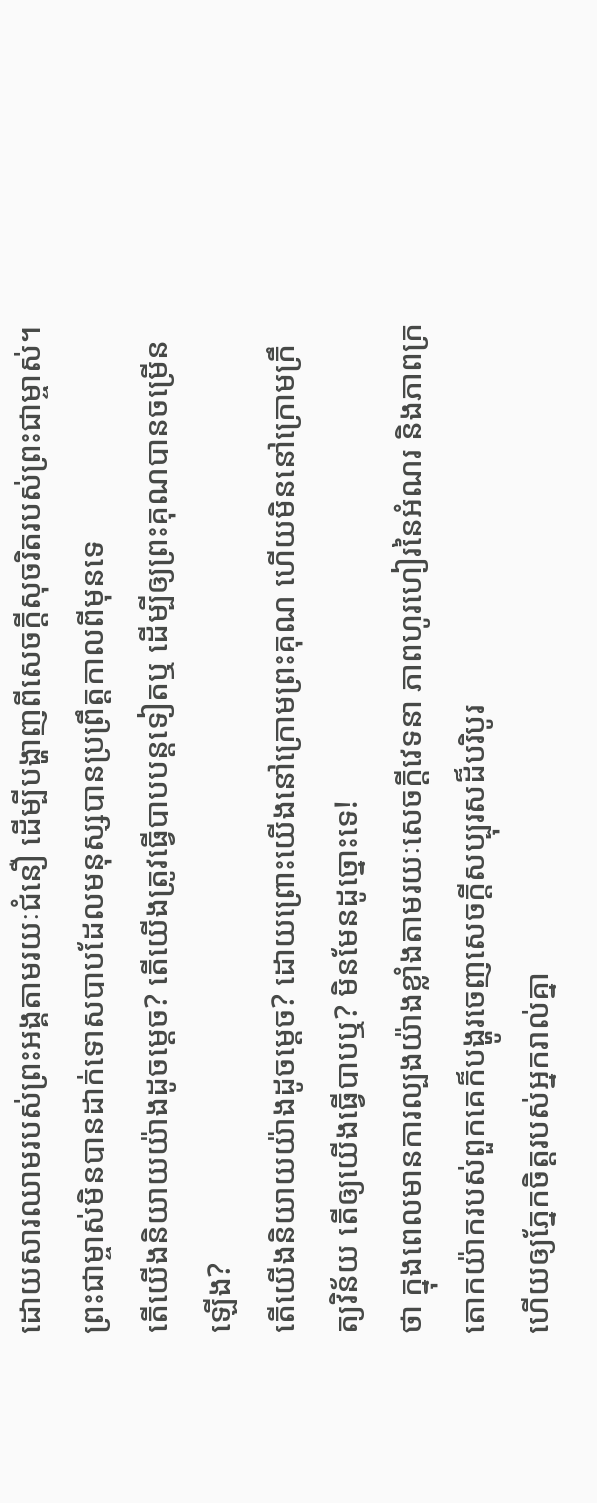ដោយសារឈាមរបស់ព្រះអង្គតាមរយៈជំនឿ ដើម្បីបង្ហាញពីសេចក្ដីសុចរិតរបស់ព្រះជាម្ចាស់។ ព្រះជាម្ចាស់មិនបានដាក់ទោសបាបដែលមនុស្សបានប្រព្រឹត្ដកាលពីមុនទេ
តើយើងនិយាយយ៉ាងដូចម្ដេច? តើយើងត្រូវធ្វើបាបបន្ដទៀតឬ ដើម្បីឲ្យព្រះគុណបានចម្រើនឡើង?
តើយើងនិយាយយ៉ាងដូចម្ដេច? ដោយព្រោះយើងនៅក្រោមព្រះគុណ ហើយមិននៅក្រោមក្រឹត្យវិន័យ តើឲ្យយើងធ្វើបាបឬ? មិនមែនដូច្នោះទេ!
ថា ក្នុងពេលមានការល្បងយ៉ាងខ្លាំងតាមរយៈសេចក្ដីវេទនា ភាពហូរហៀរនៃអំណរ និងភាពក្រតោកយ៉ាករបស់ពួកគេក៏បង្ហូរចេញសេចក្ដីសប្បុរសដ៏បរិបូរ
ហើយឲ្យភ្នែកចិត្តរបស់អ្នករាល់គ្នា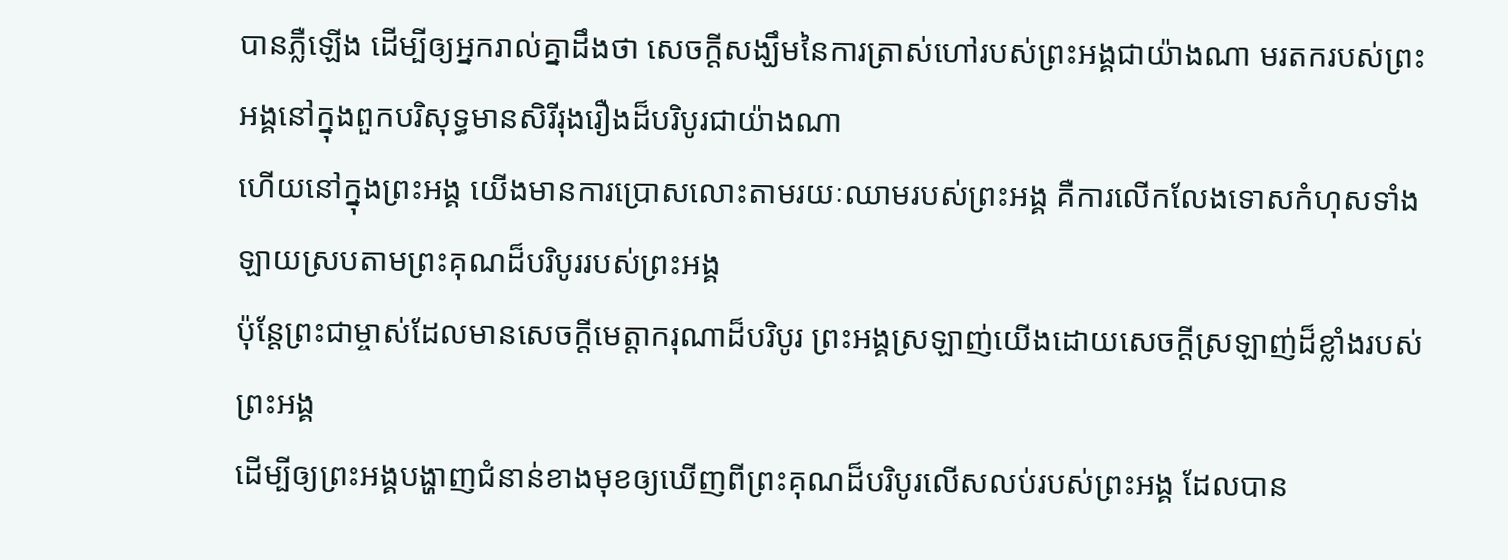បានភ្លឺឡើង ដើម្បីឲ្យអ្នករាល់គ្នាដឹងថា សេចក្ដីសង្ឃឹមនៃការត្រាស់ហៅរបស់ព្រះអង្គជាយ៉ាងណា មរតករបស់ព្រះអង្គនៅក្នុងពួកបរិសុទ្ធមានសិរីរុងរឿងដ៏បរិបូរជាយ៉ាងណា
ហើយនៅក្នុងព្រះអង្គ យើងមានការប្រោសលោះតាមរយៈឈាមរបស់ព្រះអង្គ គឺការលើកលែងទោសកំហុសទាំងឡាយស្របតាមព្រះគុណដ៏បរិបូររបស់ព្រះអង្គ
ប៉ុន្ដែព្រះជាម្ចាស់ដែលមានសេចក្ដីមេត្តាករុណាដ៏បរិបូរ ព្រះអង្គស្រឡាញ់យើងដោយសេចក្ដីស្រឡាញ់ដ៏ខ្លាំងរបស់ព្រះអង្គ
ដើម្បីឲ្យព្រះអង្គបង្ហាញជំនាន់ខាងមុខឲ្យឃើញពីព្រះគុណដ៏បរិបូរលើសលប់របស់ព្រះអង្គ ដែលបាន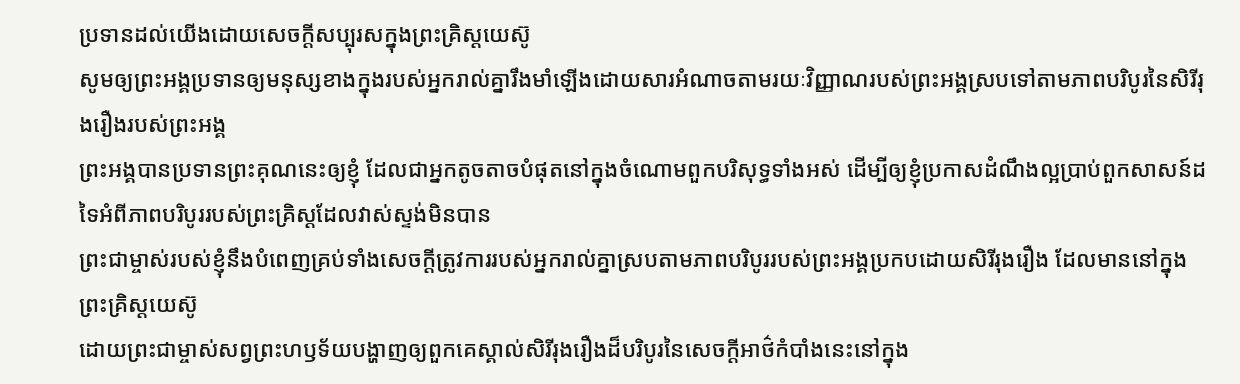ប្រទានដល់យើងដោយសេចក្ដីសប្បុរសក្នុងព្រះគ្រិស្ដយេស៊ូ
សូមឲ្យព្រះអង្គប្រទានឲ្យមនុស្សខាងក្នុងរបស់អ្នករាល់គ្នារឹងមាំឡើងដោយសារអំណាចតាមរយៈវិញ្ញាណរបស់ព្រះអង្គស្របទៅតាមភាពបរិបូរនៃសិរីរុងរឿងរបស់ព្រះអង្គ
ព្រះអង្គបានប្រទានព្រះគុណនេះឲ្យខ្ញុំ ដែលជាអ្នកតូចតាចបំផុតនៅក្នុងចំណោមពួកបរិសុទ្ធទាំងអស់ ដើម្បីឲ្យខ្ញុំប្រកាសដំណឹងល្អប្រាប់ពួកសាសន៍ដទៃអំពីភាពបរិបូររបស់ព្រះគ្រិស្ដដែលវាស់ស្ទង់មិនបាន
ព្រះជាម្ចាស់របស់ខ្ញុំនឹងបំពេញគ្រប់ទាំងសេចក្ដីត្រូវការរបស់អ្នករាល់គ្នាស្របតាមភាពបរិបូររបស់ព្រះអង្គប្រកបដោយសិរីរុងរឿង ដែលមាននៅក្នុងព្រះគ្រិស្ដយេស៊ូ
ដោយព្រះជាម្ចាស់សព្វព្រះហឫទ័យបង្ហាញឲ្យពួកគេស្គាល់សិរីរុងរឿងដ៏បរិបូរនៃសេចក្ដីអាថ៌កំបាំងនេះនៅក្នុង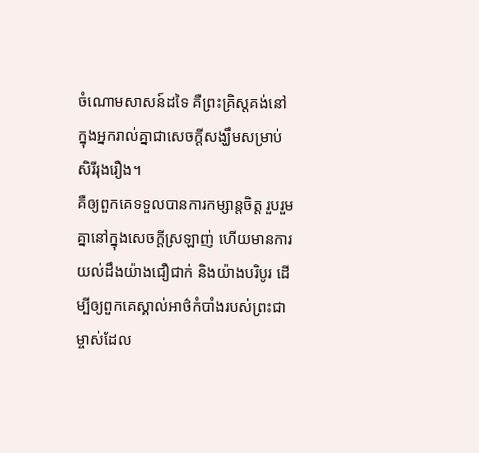ចំណោមសាសន៍ដទៃ គឺព្រះគ្រិស្ដគង់នៅក្នុងអ្នករាល់គ្នាជាសេចក្ដីសង្ឃឹមសម្រាប់សិរីរុងរឿង។
គឺឲ្យពួកគេទទួលបានការកម្សាន្ដចិត្ដ រួបរួមគ្នានៅក្នុងសេចក្ដីស្រឡាញ់ ហើយមានការយល់ដឹងយ៉ាងជឿជាក់ និងយ៉ាងបរិបូរ ដើម្បីឲ្យពួកគេស្គាល់អាថ៌កំបាំងរបស់ព្រះជាម្ចាស់ដែល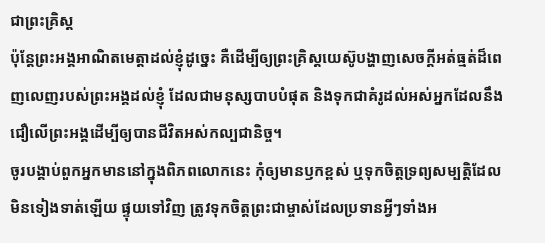ជាព្រះគ្រិស្ដ
ប៉ុន្ដែព្រះអង្គអាណិតមេត្ដាដល់ខ្ញុំដូច្នេះ គឺដើម្បីឲ្យព្រះគ្រិស្ដយេស៊ូបង្ហាញសេចក្ដីអត់ធ្មត់ដ៏ពេញលេញរបស់ព្រះអង្គដល់ខ្ញុំ ដែលជាមនុស្សបាបបំផុត និងទុកជាគំរូដល់អស់អ្នកដែលនឹងជឿលើព្រះអង្គដើម្បីឲ្យបានជីវិតអស់កល្បជានិច្ច។
ចូរបង្គាប់ពួកអ្នកមាននៅក្នុងពិភពលោកនេះ កុំឲ្យមានឫកខ្ពស់ ឬទុកចិត្ដទ្រព្យសម្បត្ដិដែលមិនទៀងទាត់ឡើយ ផ្ទុយទៅវិញ ត្រូវទុកចិត្ដព្រះជាម្ចាស់ដែលប្រទានអ្វីៗទាំងអ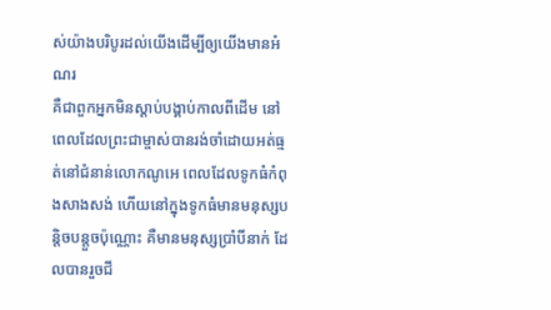ស់យ៉ាងបរិបូរដល់យើងដើម្បីឲ្យយើងមានអំណរ
គឺជាពួកអ្នកមិនស្ដាប់បង្គាប់កាលពីដើម នៅពេលដែលព្រះជាម្ចាស់បានរង់ចាំដោយអត់ធ្មត់នៅជំនាន់លោកណូអេ ពេលដែលទូកធំកំពុងសាងសង់ ហើយនៅក្នុងទូកធំមានមនុស្សបន្ដិចបន្ដួចប៉ុណ្ណោះ គឺមានមនុស្សប្រាំបីនាក់ ដែលបានរួចជី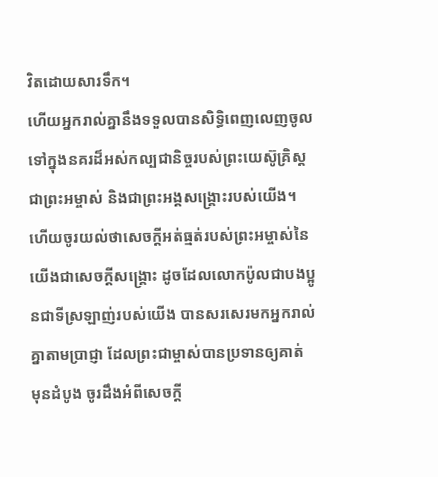វិតដោយសារទឹក។
ហើយអ្នករាល់គ្នានឹងទទួលបានសិទ្ធិពេញលេញចូលទៅក្នុងនគរដ៏អស់កល្បជានិច្ចរបស់ព្រះយេស៊ូគ្រិស្ដជាព្រះអម្ចាស់ និងជាព្រះអង្គសង្គ្រោះរបស់យើង។
ហើយចូរយល់ថាសេចក្ដីអត់ធ្មត់របស់ព្រះអម្ចាស់នៃយើងជាសេចក្ដីសង្គ្រោះ ដូចដែលលោកប៉ូលជាបងប្អូនជាទីស្រឡាញ់របស់យើង បានសរសេរមកអ្នករាល់គ្នាតាមប្រាជ្ញា ដែលព្រះជាម្ចាស់បានប្រទានឲ្យគាត់
មុនដំបូង ចូរដឹងអំពីសេចក្ដី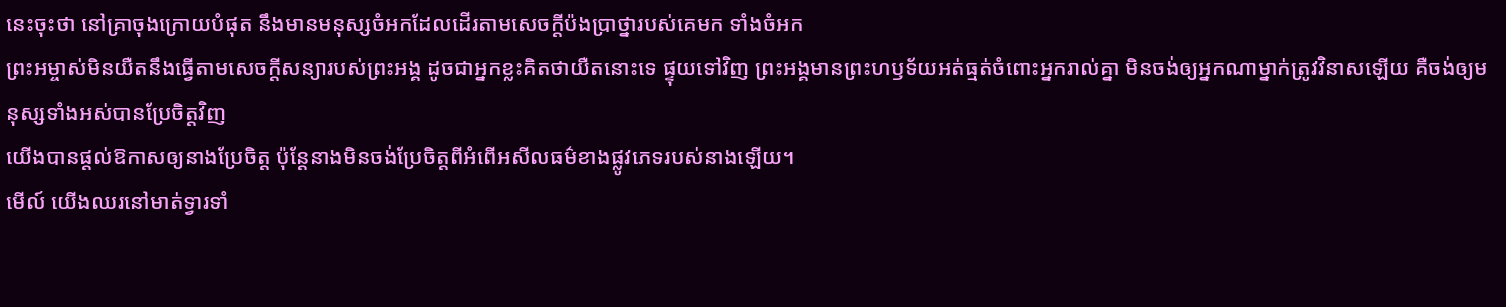នេះចុះថា នៅគ្រាចុងក្រោយបំផុត នឹងមានមនុស្សចំអកដែលដើរតាមសេចក្ដីប៉ងប្រាថ្នារបស់គេមក ទាំងចំអក
ព្រះអម្ចាស់មិនយឺតនឹងធ្វើតាមសេចក្ដីសន្យារបស់ព្រះអង្គ ដូចជាអ្នកខ្លះគិតថាយឺតនោះទេ ផ្ទុយទៅវិញ ព្រះអង្គមានព្រះហឫទ័យអត់ធ្មត់ចំពោះអ្នករាល់គ្នា មិនចង់ឲ្យអ្នកណាម្នាក់ត្រូវវិនាសឡើយ គឺចង់ឲ្យមនុស្សទាំងអស់បានប្រែចិត្ដវិញ
យើងបានផ្ដល់ឱកាសឲ្យនាងប្រែចិត្ដ ប៉ុន្ដែនាងមិនចង់ប្រែចិត្ដពីអំពើអសីលធម៌ខាងផ្លូវភេទរបស់នាងឡើយ។
មើល៍ យើងឈរនៅមាត់ទ្វារទាំ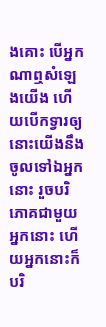ងគោះ បើអ្នកណាឮសំឡេងយើង ហើយបើកទ្វារឲ្យ នោះយើងនឹងចូលទៅឯអ្នកនោះ រួចបរិភោគជាមួយអ្នកនោះ ហើយអ្នកនោះក៏បរិ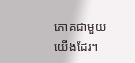ភោគជាមួយយើងដែរ។